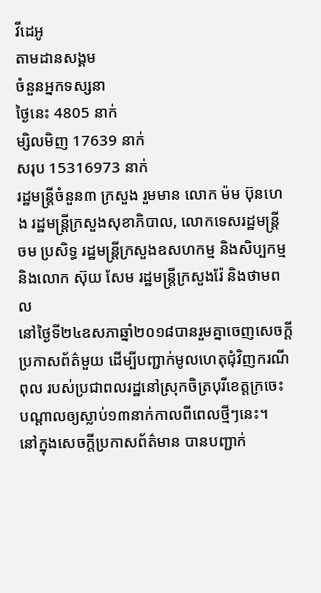វីដេអូ
តាមដានសង្គម
ចំនួនអ្នកទស្សនា
ថ្ងៃនេះ 4805 នាក់
ម្សិលមិញ 17639 នាក់
សរុប 15316973 នាក់
រដ្ឋមន្ត្រីចំនួន៣ ក្រសួង រួមមាន លោក ម៉ម ប៊ុនហេង រដ្ឋមន្ត្រីក្រសួងសុខាភិបាល, លោកទេសរដ្ឋមន្ត្រី ចម ប្រសិទ្ធ រដ្ឋមន្ត្រីក្រសួងឧសហកម្ម និងសិប្បកម្ម និងលោក ស៊ុយ សែម រដ្ឋមន្ត្រីក្រសួងរ៉ែ និងថាមពល
នៅថ្ងៃទី២៤ឧសភាឆ្នាំ២០១៨បានរួមគ្នាចេញសេចក្តីប្រកាសព័ត៌មួយ ដើម្បីបញ្ជាក់មូលហេតុជុំវិញករណីពុល របស់ប្រជាពលរដ្ឋនៅស្រុកចិត្របុរីខេត្តក្រចេះ បណ្តាលឲ្យស្លាប់១៣នាក់កាលពីពេលថ្មីៗនេះ។
នៅក្នុងសេចក្តីប្រកាសព័ត៌មាន បានបញ្ជាក់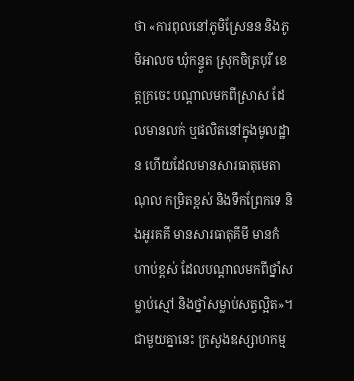ថា «ការពុលនៅភូមិស្រែនន និងភូមិអាលច ឃុំកន្ទួត ស្រុកចិត្របុរី ខេត្តក្រចេះ បណ្តាលមកពីស្រាស ដែលមានលក់ ឬផលិតនៅក្នុងមូលដ្ឋាន ហើយដែលមានសារធាតុមេតាណុល កម្រិតខ្ពស់ និងទឹកព្រែកទេ និងអូរគគី មានសារធាតុគីមី មានកំហាប់ខ្ពស់ ដែលបណ្តាលមកពីថ្នាំសម្លាប់ស្មៅ និងថ្នាំសម្លាប់សត្វល្អិត»។
ជាមួយគ្នានេះ ក្រសួងឧស្សាហកម្ម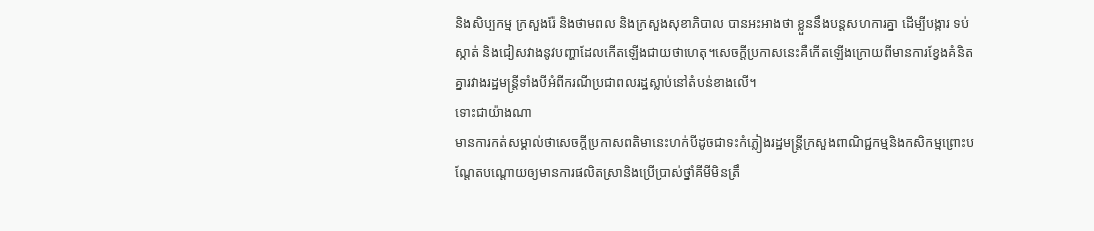និងសិប្បកម្ម ក្រសួងរ៉ែ និងថាមពល និងក្រសួងសុខាភិបាល បានអះអាងថា ខ្លួននឹងបន្តសហការគ្នា ដើម្បីបង្ការ ទប់ស្កាត់ និងជៀសវាងនូវបញ្ហាដែលកើតឡើងជាយថាហេតុ។សេចក្តីប្រកាសនេះគឺកើតឡើងក្រោយពីមានការខ្វែងគំនិតគ្នារវាងរដ្ឋមន្ត្រីទាំងបីអំពីករណីប្រជាពលរដ្ឋស្លាប់នៅតំបន់ខាងលើ។
ទោះជាយ៉ាងណា
មានការកត់សម្គាល់ថាសេចក្តីប្រកាសពតិមានេះហក់បីដូចជាទះកំភ្លៀងរដ្ឋមន្រ្តីក្រសួងពាណិជ្ជកម្មនិងកសិកម្មព្រោះបណ្តែតបណ្តោយឲ្យមានការផលិតស្រានិងប្រើប្រាស់ថ្នាំគីមីមិនត្រឹ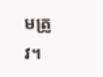មត្រូវ។